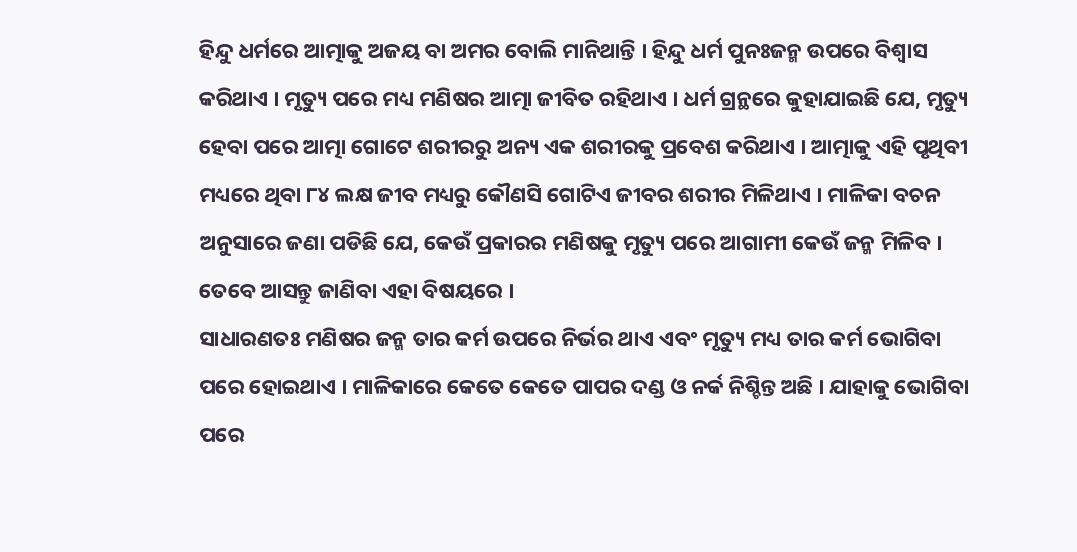ହିନ୍ଦୁ ଧର୍ମରେ ଆତ୍ମାକୁ ଅଜୟ ବା ଅମର ବୋଲି ମାନିଥାନ୍ତି । ହିନ୍ଦୁ ଧର୍ମ ପୁନଃଜନ୍ମ ଉପରେ ବିଶ୍ଵାସ କରିଥାଏ । ମୃତ୍ୟୁ ପରେ ମଧ୍ୟ ମଣିଷର ଆତ୍ମା ଜୀବିତ ରହିଥାଏ । ଧର୍ମ ଗ୍ରନ୍ଥରେ କୁହାଯାଇଛି ଯେ, ମୃତ୍ୟୁ ହେବା ପରେ ଆତ୍ମା ଗୋଟେ ଶରୀରରୁ ଅନ୍ୟ ଏକ ଶରୀରକୁ ପ୍ରବେଶ କରିଥାଏ । ଆତ୍ମାକୁ ଏହି ପୃଥିବୀ ମଧ୍ୟରେ ଥିବା ୮୪ ଲକ୍ଷ ଜୀବ ମଧ୍ୟରୁ କୌଣସି ଗୋଟିଏ ଜୀବର ଶରୀର ମିଳିଥାଏ । ମାଳିକା ବଚନ ଅନୁସାରେ ଜଣା ପଡିଛି ଯେ, କେଉଁ ପ୍ରକାରର ମଣିଷକୁ ମୃତ୍ୟୁ ପରେ ଆଗାମୀ କେଉଁ ଜନ୍ମ ମିଳିବ । ତେବେ ଆସନ୍ତୁ ଜାଣିବା ଏହା ବିଷୟରେ ।
ସାଧାରଣତଃ ମଣିଷର ଜନ୍ମ ତାର କର୍ମ ଉପରେ ନିର୍ଭର ଥାଏ ଏବଂ ମୃତ୍ୟୁ ମଧ୍ୟ ତାର କର୍ମ ଭୋଗିବା ପରେ ହୋଇଥାଏ । ମାଳିକାରେ କେତେ କେତେ ପାପର ଦଣ୍ଡ ଓ ନର୍କ ନିଶ୍ଚିନ୍ତ ଅଛି । ଯାହାକୁ ଭୋଗିବା ପରେ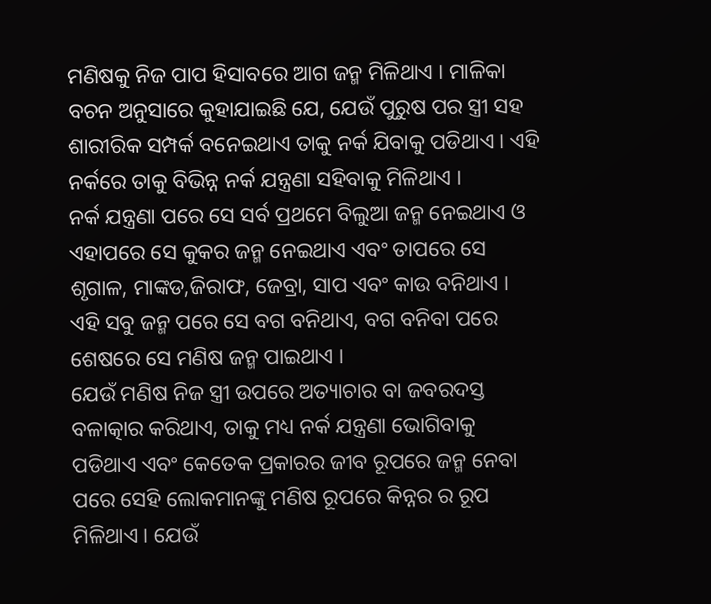ମଣିଷକୁ ନିଜ ପାପ ହିସାବରେ ଆଗ ଜନ୍ମ ମିଳିଥାଏ । ମାଳିକା ବଚନ ଅନୁସାରେ କୁହାଯାଇଛି ଯେ, ଯେଉଁ ପୁରୁଷ ପର ସ୍ତ୍ରୀ ସହ ଶାରୀରିକ ସମ୍ପର୍କ ବନେଇଥାଏ ତାକୁ ନର୍କ ଯିବାକୁ ପଡିଥାଏ । ଏହି ନର୍କରେ ତାକୁ ବିଭିନ୍ନ ନର୍କ ଯନ୍ତ୍ରଣା ସହିବାକୁ ମିଳିଥାଏ ।
ନର୍କ ଯନ୍ତ୍ରଣା ପରେ ସେ ସର୍ବ ପ୍ରଥମେ ବିଲୁଆ ଜନ୍ମ ନେଇଥାଏ ଓ ଏହାପରେ ସେ କୁକର ଜନ୍ମ ନେଇଥାଏ ଏବଂ ତାପରେ ସେ ଶୃଗାଳ, ମାଙ୍କଡ,ଜିରାଫ, ଜେବ୍ରା, ସାପ ଏବଂ କାଉ ବନିଥାଏ । ଏହି ସବୁ ଜନ୍ମ ପରେ ସେ ବଗ ବନିଥାଏ, ବଗ ବନିବା ପରେ ଶେଷରେ ସେ ମଣିଷ ଜନ୍ମ ପାଇଥାଏ ।
ଯେଉଁ ମଣିଷ ନିଜ ସ୍ତ୍ରୀ ଉପରେ ଅତ୍ୟାଚାର ବା ଜବରଦସ୍ତ ବଳାତ୍କାର କରିଥାଏ, ତାକୁ ମଧ୍ୟ ନର୍କ ଯନ୍ତ୍ରଣା ଭୋଗିବାକୁ ପଡିଥାଏ ଏବଂ କେତେକ ପ୍ରକାରର ଜୀବ ରୂପରେ ଜନ୍ମ ନେବା ପରେ ସେହି ଲୋକମାନଙ୍କୁ ମଣିଷ ରୂପରେ କିନ୍ନର ର ରୂପ ମିଳିଥାଏ । ଯେଉଁ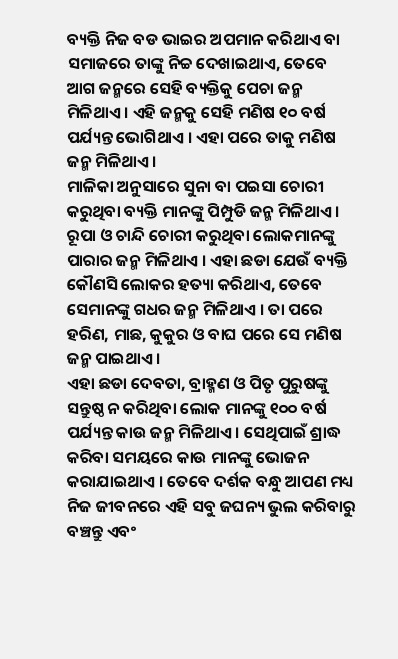ବ୍ୟକ୍ତି ନିଜ ବଡ ଭାଇର ଅପମାନ କରିଥାଏ ବା ସମାଜରେ ତାଙ୍କୁ ନିଚ୍ଚ ଦେଖାଇଥାଏ, ତେବେ ଆଗ ଜନ୍ମରେ ସେହି ବ୍ୟକ୍ତିକୁ ପେଚା ଜନ୍ମ ମିଳିଥାଏ । ଏହି ଜନ୍ମକୁ ସେହି ମଣିଷ ୧୦ ବର୍ଷ ପର୍ଯ୍ୟନ୍ତ ଭୋଗିଥାଏ । ଏହା ପରେ ତାକୁ ମଣିଷ ଜନ୍ମ ମିଳିଥାଏ ।
ମାଳିକା ଅନୁସାରେ ସୁନା ବା ପଇସା ଚୋରୀ କରୁଥିବା ବ୍ୟକ୍ତି ମାନଙ୍କୁ ପିମ୍ପୁଡି ଜନ୍ମ ମିଳିଥାଏ । ରୂପା ଓ ଚାନ୍ଦି ଚୋରୀ କରୁଥିବା ଲୋକମାନଙ୍କୁ ପାରାର ଜନ୍ମ ମିଳିଥାଏ । ଏହା ଛଡା ଯେଉଁ ବ୍ୟକ୍ତି କୌଣସି ଲୋକର ହତ୍ୟା କରିଥାଏ, ତେବେ ସେମାନଙ୍କୁ ଗଧର ଜନ୍ମ ମିଳିଥାଏ । ତା ପରେ ହରିଣ, ମାଛ, କୁକୁର ଓ ବାଘ ପରେ ସେ ମଣିଷ ଜନ୍ମ ପାଇଥାଏ ।
ଏହା ଛଡା ଦେବତା, ବ୍ରାହ୍ମଣ ଓ ପିତୃ ପୁରୁଷଙ୍କୁ ସନ୍ତୁଷ୍ଠ ନ କରିଥିବା ଲୋକ ମାନଙ୍କୁ ୧୦୦ ବର୍ଷ ପର୍ଯ୍ୟନ୍ତ କାଉ ଜନ୍ମ ମିଳିଥାଏ । ସେଥିପାଇଁ ଶ୍ରାଦ୍ଧ କରିବା ସମୟରେ କାଉ ମାନଙ୍କୁ ଭୋଜନ କରାଯାଇଥାଏ । ତେବେ ଦର୍ଶକ ବନ୍ଧୁ ଆପଣ ମଧ୍ୟ ନିଜ ଜୀବନରେ ଏହି ସବୁ ଜଘନ୍ୟ ଭୁଲ କରିବାରୁ ବଞ୍ଚନ୍ତୁ ଏବଂ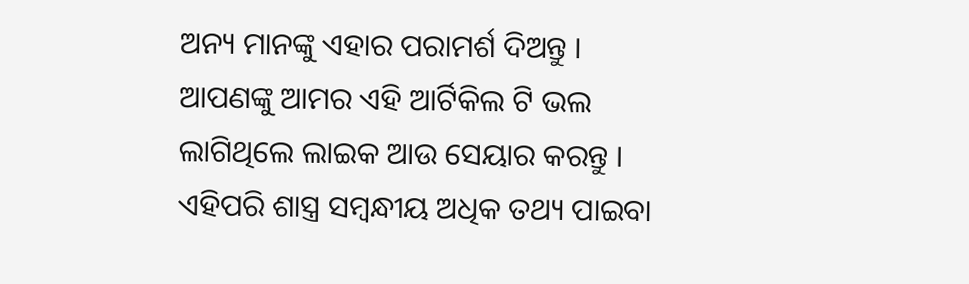ଅନ୍ୟ ମାନଙ୍କୁ ଏହାର ପରାମର୍ଶ ଦିଅନ୍ତୁ ।
ଆପଣଙ୍କୁ ଆମର ଏହି ଆର୍ଟିକିଲ ଟି ଭଲ ଲାଗିଥିଲେ ଲାଇକ ଆଉ ସେୟାର କରନ୍ତୁ । ଏହିପରି ଶାସ୍ତ୍ର ସମ୍ବନ୍ଧୀୟ ଅଧିକ ତଥ୍ୟ ପାଇବା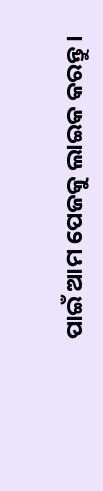ପାଇଁ ଆମ ପେଜକୁ ଲାଇକ କରନ୍ତୁ ।